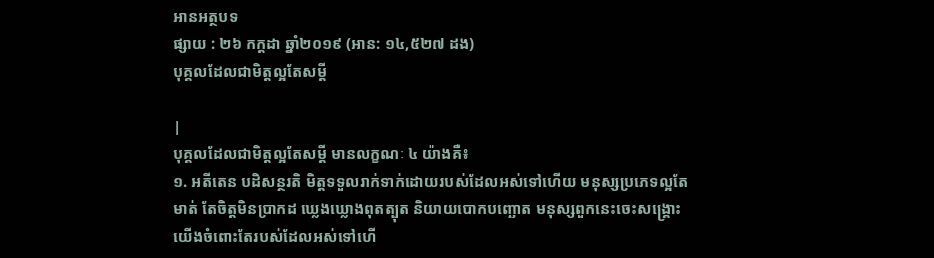អានអត្ថបទ
ផ្សាយ : ២៦ កក្តដា ឆ្នាំ២០១៩ (អាន: ១៤,៥២៧ ដង)
បុគ្គលដែលជាមិត្តល្អតែសម្តី

|
បុគ្គលដែលជាមិត្តល្អតែសម្តី មានលក្ខណៈ ៤ យ៉ាងគឺ៖
១. អតីតេន បដិសន្ថរតិ មិត្តទទួលរាក់ទាក់ដោយរបស់ដែលអស់ទៅហើយ មនុស្សប្រភេទល្អតែមាត់ តែចិត្តមិនប្រាកដ ឃ្លេងឃ្លោងពុតត្បុត និយាយបោកបញ្ឆោត មនុស្សពួកនេះចេះសង្រ្គោះយើងចំពោះតែរបស់ដែលអស់ទៅហើ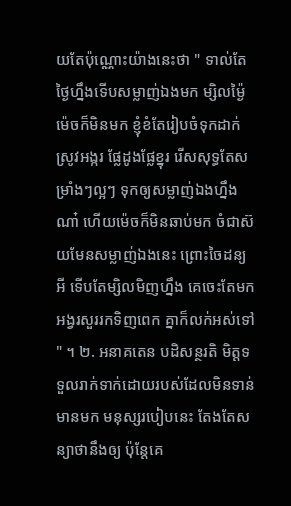យតែប៉ុណ្ណោះយ៉ាងនេះថា " ទាល់តែថ្ងៃហ្នឹងទើបសម្លាញ់ឯងមក ម្សិលម្ង៉ៃម៉េចក៏មិនមក ខ្ញុំខំតែរៀបចំទុកដាក់ស្រូវអង្ករ ផ្លែដូងផ្លែខ្នុរ រើសសុទ្ធតែសម្រាំងៗល្អៗ ទុកឲ្យសម្លាញ់ឯងហ្នឹងណា៎ ហើយម៉េចក៏មិនឆាប់មក ចំជាស៊យមែនសម្លាញ់ឯងនេះ ព្រោះចៃដន្យអី ទើបតែម្សិលមិញហ្នឹង គេចេះតែមកអង្វរសួររកទិញពេក គ្នាក៏លក់អស់ទៅ " ។ ២. អនាគតេន បដិសន្ថរតិ មិត្តទទួលរាក់ទាក់ដោយរបស់ដែលមិនទាន់មានមក មនុស្សរបៀបនេះ តែងតែសន្យាថានឹងឲ្យ ប៉ុន្តែគេ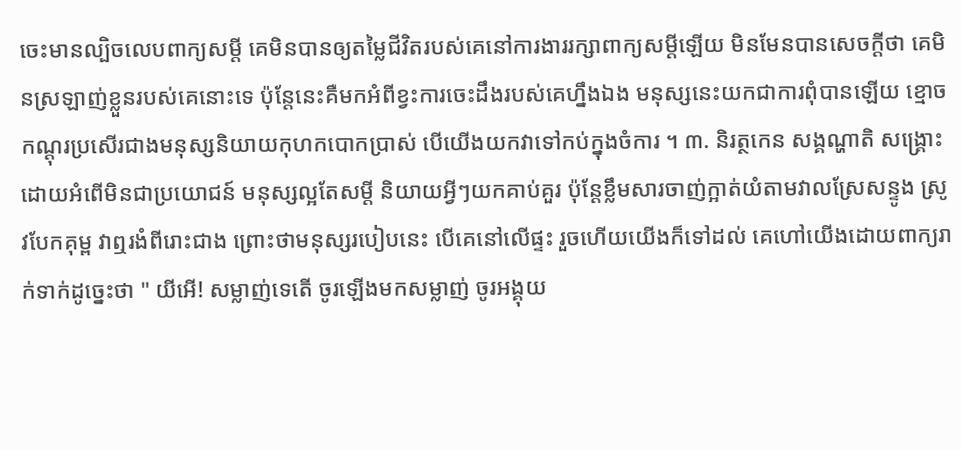ចេះមានល្បិចលេបពាក្យសម្តី គេមិនបានឲ្យតម្លៃជីវិតរបស់គេនៅការងាររក្សាពាក្យសម្តីឡើយ មិនមែនបានសេចក្តីថា គេមិនស្រឡាញ់ខ្លួនរបស់គេនោះទេ ប៉ុន្តែនេះគឺមកអំពីខ្វះការចេះដឹងរបស់គេហ្នឹងឯង មនុស្សនេះយកជាការពុំបានឡើយ ខ្មោចកណ្តុរប្រសើរជាងមនុស្សនិយាយកុហកបោកប្រាស់ បើយើងយកវាទៅកប់ក្នុងចំការ ។ ៣. និរត្ថកេន សង្គណ្ហាតិ សង្គ្រោះដោយអំពើមិនជាប្រយោជន៍ មនុស្សល្អតែសម្តី និយាយអ្វីៗយកគាប់គួរ ប៉ុន្តែខ្លឹមសារចាញ់ក្អាត់យំតាមវាលស្រែសន្ទូង ស្រូវបែកគុម្ព វាឮរងំពីរោះជាង ព្រោះថាមនុស្សរបៀបនេះ បើគេនៅលើផ្ទះ រួចហើយយើងក៏ទៅដល់ គេហៅយើងដោយពាក្យរាក់ទាក់ដូច្នេះថា " យីអើ! សម្លាញ់ទេតើ ចូរឡើងមកសម្លាញ់ ចូរអង្គុយ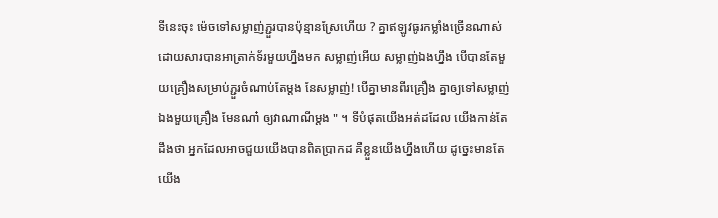ទីនេះចុះ ម៉េចទៅសម្លាញ់ភ្ជួរបានប៉ុន្មានស្រែហើយ ? គ្នាឥឡូវធូរកម្លាំងច្រើនណាស់ ដោយសារបានអាត្រាក់ទ័រមួយហ្នឹងមក សម្លាញ់អើយ សម្លាញ់ឯងហ្នឹង បើបានតែមួយគ្រឿងសម្រាប់ភ្ជួរចំណាប់តែម្តង នែសម្លាញ់! បើគ្នាមានពីរគ្រឿង គ្នាឲ្យទៅសម្លាញ់ឯងមួយគ្រឿង មែនណា៎ ឲ្យវាណាណីម្តង " ។ ទីបំផុតយើងអត់ដដែល យើងកាន់តែដឹងថា អ្នកដែលអាចជួយយើងបានពិតប្រាកដ គឺខ្លួនយើងហ្នឹងហើយ ដូច្នេះមានតែយើង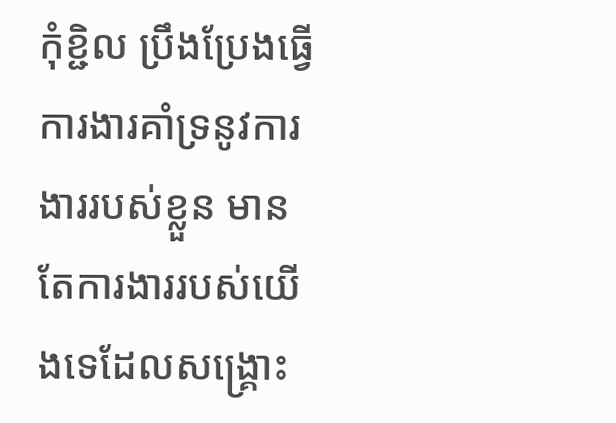កុំខ្ជិល ប្រឹងប្រែងធ្វើការងារគាំទ្រនូវការងាររបស់ខ្លួន មានតែការងាររបស់យើងទេដែលសង្គ្រោះ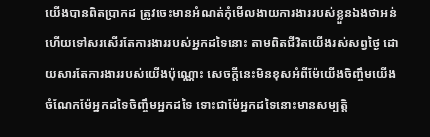យើងបានពិតប្រាកដ ត្រូវចេះមានអំណត់កុំមើលងាយការងាររបស់ខ្លួនឯងថាអន់ ហើយទៅសរសើរតែការងាររបស់អ្នកដទៃនោះ តាមពិតជីវិតយើងរស់សព្វថ្ងៃ ដោយសារតែការងាររបស់យើងប៉ុណ្ណោះ សេចក្តីនេះមិនខុសអំពីម៉ែយើងចិញ្ចឹមយើង ចំណែកម៉ែអ្នកដទៃចិញ្ចឹមអ្នកដទៃ ទោះជាម៉ែអ្នកដទៃនោះមានសម្បត្តិ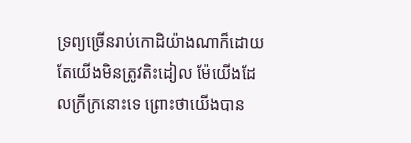ទ្រព្យច្រើនរាប់កោដិយ៉ាងណាក៏ដោយ តែយើងមិនត្រូវតិះដៀល ម៉ែយើងដែលក្រីក្រនោះទេ ព្រោះថាយើងបាន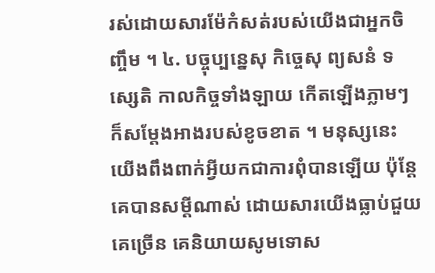រស់ដោយសារម៉ែកំសត់របស់យើងជាអ្នកចិញ្ចឹម ។ ៤. បច្ចុប្បន្នេសុ កិច្ចេសុ ព្យសនំ ទស្សេតិ កាលកិច្ចទាំងឡាយ កើតឡើងភ្លាមៗ ក៏សម្តែងអាងរបស់ខូចខាត ។ មនុស្សនេះយើងពឹងពាក់អ្វីយកជាការពុំបានឡើយ ប៉ុន្តែគេបានសម្តីណាស់ ដោយសារយើងធ្លាប់ជួយគេច្រើន គេនិយាយសូមទោស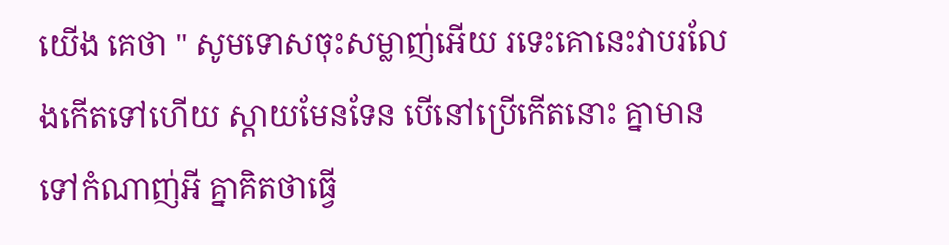យើង គេថា " សូមទោសចុះសម្លាញ់អើយ រទេះគោនេះវាបរលែងកើតទៅហើយ ស្តាយមែនទែន បើនៅប្រើកើតនោះ គ្នាមានទៅកំណាញ់អី គ្នាគិតថាធ្វើ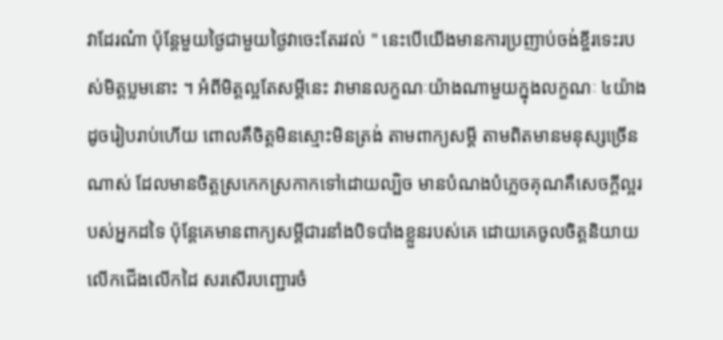វាដែរណ៎ា ប៉ុន្តែមួយថ្ងៃជាមួយថ្ងៃវាចេះតែរវល់ " នេះបើយើងមានការប្រញាប់ចង់ខ្ចីរទេះរបស់មិត្តប្លមនោះ ។ អំពីមិត្តល្អតែសម្តីនេះ វាមានលក្ខណៈយ៉ាងណាមួយក្នុងលក្ខណៈ ៤យ៉ាង ដូចរៀបរាប់ហើយ ពោលគឺចិត្តមិនស្មោះមិនត្រង់ តាមពាក្យសម្តី តាមពិតមានមនុស្សច្រើនណាស់ ដែលមានចិត្តស្រកេកស្រកាកទៅដោយល្បិច មានបំណងបំភ្លេចគុណគឺសេចក្តីល្អរបស់អ្នកដទៃ ប៉ុន្តែគេមានពាក្យសម្តីជារនាំងបិទបាំងខ្លួនរបស់គេ ដោយគេចូលចិត្តនិយាយលើកជើងលើកដៃ សរសើរបញ្ជោរចំ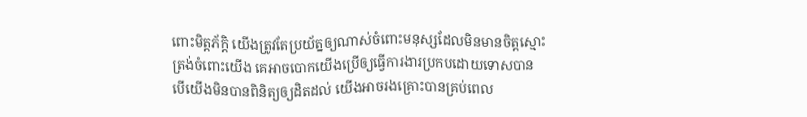ពោះមិត្តភ័ក្តិ យើងត្រូវតែប្រយ័ត្នឲ្យណាស់ចំពោះមនុស្សដែលមិនមានចិត្តស្មោះត្រង់ចំពោះយើង គេអាចបោកយើងប្រើឲ្យធ្វើការងារប្រកបដោយទោសបាន បើយើងមិនបានពិនិត្យឲ្យដិតដល់ យើងអាចរងគ្រោះបានគ្រប់ពេល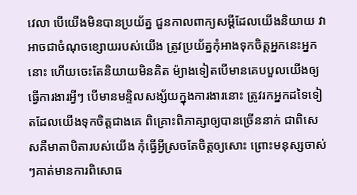វេលា បើយើងមិនបានប្រយ័ត្ន ជួនកាលពាក្យសម្តីដែលយើងនិយាយ វាអាចជាចំណុចខ្សោយរបស់យើង ត្រូវប្រយ័ត្នកុំអាងទុកចិត្តអ្នកនេះអ្នកនោះ ហើយចេះតែនិយាយមិនគិត ម៉្យាងទៀតបើមានគេបបួលយើងឲ្យធ្វើការងារអ្វីៗ បើមានមន្ទិលសង្ស័យក្នុងការងារនោះ ត្រូវរកអ្នកដទៃទៀតដែលយើងទុកចិត្តជាងគេ ពិគ្រោះពិភាគ្សាឲ្យបានច្រើននាក់ ជាពិសេសគឺមាតាបិតារបស់យើង កុំធ្វើអ្វីស្រចតែចិត្តឲ្យសោះ ព្រោះមនុស្សចាស់ៗគាត់មានការពិសោធ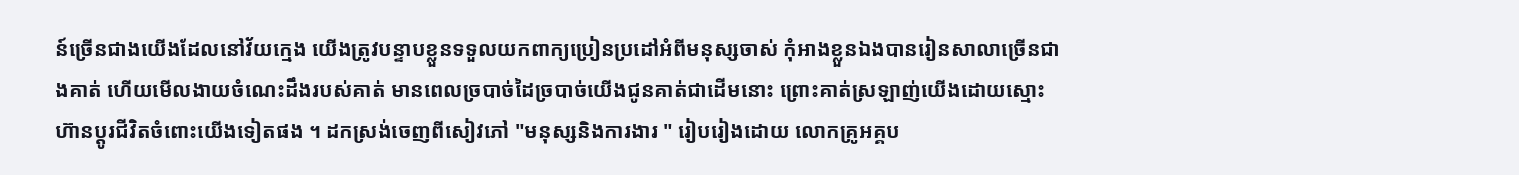ន៍ច្រើនជាងយើងដែលនៅវ័យក្មេង យើងត្រូវបន្ទាបខ្លួនទទួលយកពាក្យប្រៀនប្រដៅអំពីមនុស្សចាស់ កុំអាងខ្លួនឯងបានរៀនសាលាច្រើនជាងគាត់ ហើយមើលងាយចំណេះដឹងរបស់គាត់ មានពេលច្របាច់ដៃច្របាច់យើងជូនគាត់ជាដើមនោះ ព្រោះគាត់ស្រឡាញ់យើងដោយស្មោះ ហ៊ានប្តូរជីវិតចំពោះយើងទៀតផង ។ ដកស្រង់ចេញពីសៀវភៅ "មនុស្សនិងការងារ " រៀបរៀងដោយ លោកគ្រូអគ្គប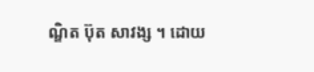ណ្ឌិត ប៊ុត សាវង្ស ។ ដោយ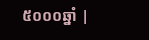៥០០០ឆ្នាំ |